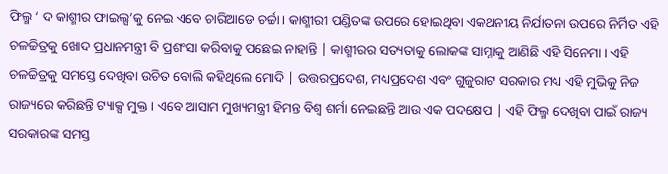ଫିଲ୍ମ ‘ ଦ କାଶ୍ମୀର ଫାଇଲ୍ସ’କୁ ନେଇ ଏବେ ଚାରିଆଡେ ଚର୍ଚ୍ଚା। କାଶ୍ମୀରୀ ପଣ୍ଡିତଙ୍କ ଉପରେ ହୋଇଥିବା ଏକଥନୀୟ ନିର୍ଯାତନା ଉପରେ ନିର୍ମିତ ଏହି ଚଳଚ୍ଚିତ୍ରକୁ ଖୋଦ ପ୍ରଧାନମନ୍ତ୍ରୀ ବି ପ୍ରଶଂସା କରିବାକୁ ପଛେଇ ନାହାନ୍ତି | କାଶ୍ମୀରର ସତ୍ୟତାକୁ ଲୋକଙ୍କ ସାମ୍ନାକୁ ଆଣିଛି ଏହି ସିନେମା । ଏହି ଚଳଚ୍ଚିତ୍ରକୁ ସମସ୍ତେ ଦେଖିବା ଉଚିତ ବୋଲି କହିଥିଲେ ମୋଦି | ଉତ୍ତରପ୍ରଦେଶ, ମଧ୍ୟପ୍ରଦେଶ ଏବଂ ଗୁଜୁରାଟ ସରକାର ମଧ୍ୟ ଏହି ମୁଭିକୁ ନିଜ ରାଜ୍ୟରେ କରିଛନ୍ତି ଟ୍ୟାକ୍ସ ମୁକ୍ତ । ଏବେ ଆସାମ ମୁଖ୍ୟମନ୍ତ୍ରୀ ହିମନ୍ତ ବିଶ୍ୱ ଶର୍ମା ନେଇଛନ୍ତି ଆଉ ଏକ ପଦକ୍ଷେପ | ଏହି ଫିଲ୍ମ ଦେଖିବା ପାଇଁ ରାଜ୍ୟ ସରକାରଙ୍କ ସମସ୍ତ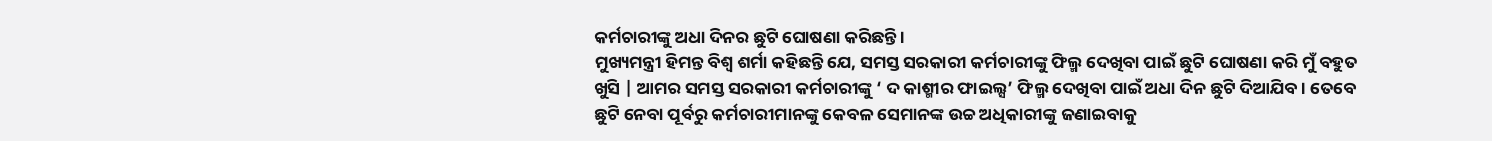କର୍ମଚାରୀଙ୍କୁ ଅଧା ଦିନର ଛୁଟି ଘୋଷଣା କରିଛନ୍ତି ।
ମୁଖ୍ୟମନ୍ତ୍ରୀ ହିମନ୍ତ ବିଶ୍ୱ ଶର୍ମା କହିଛନ୍ତି ଯେ, ସମସ୍ତ ସରକାରୀ କର୍ମଚାରୀଙ୍କୁ ଫିଲ୍ମ ଦେଖିବା ପାଇଁ ଛୁଟି ଘୋଷଣା କରି ମୁଁ ବହୁତ ଖୁସି | ଆମର ସମସ୍ତ ସରକାରୀ କର୍ମଚାରୀଙ୍କୁ ‘ ଦ କାଶ୍ମୀର ଫାଇଲ୍ସ’ ଫିଲ୍ମ ଦେଖିବା ପାଇଁ ଅଧା ଦିନ ଛୁଟି ଦିଆଯିବ। ତେବେ ଛୁଟି ନେବା ପୂର୍ବରୁ କର୍ମଚାରୀମାନଙ୍କୁ କେବଳ ସେମାନଙ୍କ ଉଚ୍ଚ ଅଧିକାରୀଙ୍କୁ ଜଣାଇବାକୁ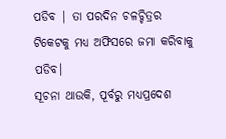ପଡିବ | ତା ପରଦିନ ଚଳଚ୍ଚିତ୍ରର ଟିକେଟକୁ ମଧ୍ୟ ଅଫିସରେ ଜମା କରିବାକୁ ପଡିବ।
ସୂଚନା ଥାଉକି, ପୂର୍ବରୁ ମଧ୍ୟପ୍ରଦେଶ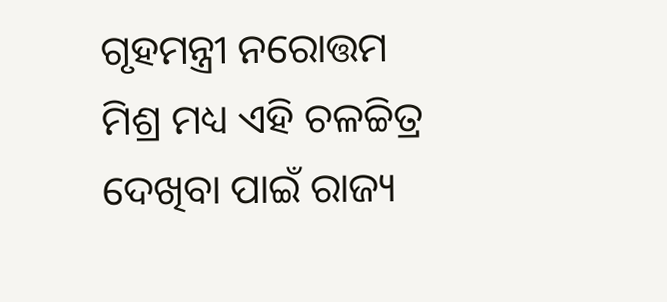ଗୃହମନ୍ତ୍ରୀ ନରୋତ୍ତମ ମିଶ୍ର ମଧ୍ୟ ଏହି ଚଳଚ୍ଚିତ୍ର ଦେଖିବା ପାଇଁ ରାଜ୍ୟ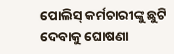ପୋଲିସ୍ କର୍ମଚାରୀଙ୍କୁ ଛୁଟି ଦେବାକୁ ଘୋଷଣା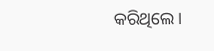କରିଥିଲେ।